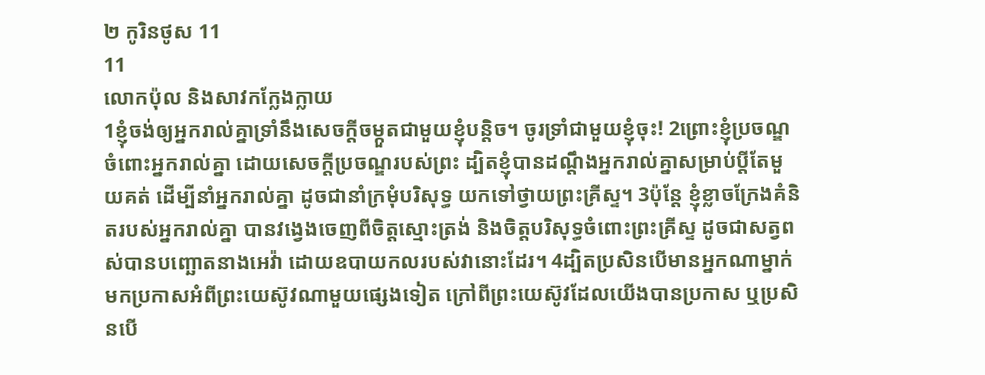២ កូរិនថូស 11
11
លោកប៉ុល និងសាវកក្លែងក្លាយ
1ខ្ញុំចង់ឲ្យអ្នករាល់គ្នាទ្រាំនឹងសេចក្តីចម្កួតជាមួយខ្ញុំបន្តិច។ ចូរទ្រាំជាមួយខ្ញុំចុះ! 2ព្រោះខ្ញុំប្រចណ្ឌចំពោះអ្នករាល់គ្នា ដោយសេចក្តីប្រចណ្ឌរបស់ព្រះ ដ្បិតខ្ញុំបានដណ្ដឹងអ្នករាល់គ្នាសម្រាប់ប្តីតែមួយគត់ ដើម្បីនាំអ្នករាល់គ្នា ដូចជានាំក្រមុំបរិសុទ្ធ យកទៅថ្វាយព្រះគ្រីស្ទ។ 3ប៉ុន្តែ ខ្ញុំខ្លាចក្រែងគំនិតរបស់អ្នករាល់គ្នា បានវង្វេងចេញពីចិត្តស្មោះត្រង់ និងចិត្តបរិសុទ្ធចំពោះព្រះគ្រីស្ទ ដូចជាសត្វពស់បានបញ្ឆោតនាងអេវ៉ា ដោយឧបាយកលរបស់វានោះដែរ។ 4ដ្បិតប្រសិនបើមានអ្នកណាម្នាក់ មកប្រកាសអំពីព្រះយេស៊ូវណាមួយផ្សេងទៀត ក្រៅពីព្រះយេស៊ូវដែលយើងបានប្រកាស ឬប្រសិនបើ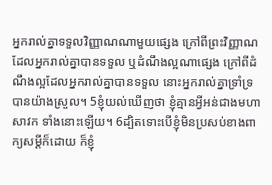អ្នករាល់គ្នាទទួលវិញ្ញាណណាមួយផ្សេង ក្រៅពីព្រះវិញ្ញាណដែលអ្នករាល់គ្នាបានទទួល ឬដំណឹងល្អណាផ្សេង ក្រៅពីដំណឹងល្អដែលអ្នករាល់គ្នាបានទទួល នោះអ្នករាល់គ្នាទ្រាំទ្របានយ៉ាងស្រួល។ 5ខ្ញុំយល់ឃើញថា ខ្ញុំគ្មានអ្វីអន់ជាងមហាសាវក ទាំងនោះឡើយ។ 6ដ្បិតទោះបើខ្ញុំមិនប្រសប់ខាងពាក្យសម្ដីក៏ដោយ ក៏ខ្ញុំ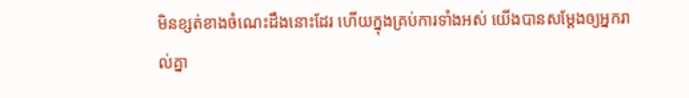មិនខ្សត់ខាងចំណេះដឹងនោះដែរ ហើយក្នុងគ្រប់ការទាំងអស់ យើងបានសម្ដែងឲ្យអ្នករាល់គ្នា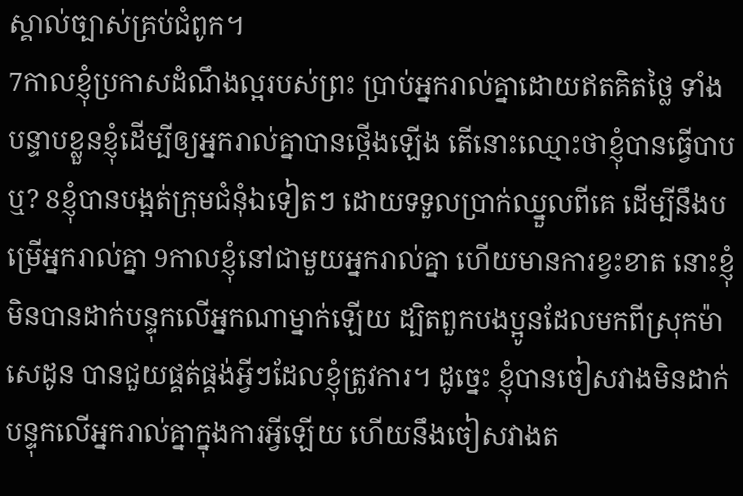ស្គាល់ច្បាស់គ្រប់ជំពូក។
7កាលខ្ញុំប្រកាសដំណឹងល្អរបស់ព្រះ ប្រាប់អ្នករាល់គ្នាដោយឥតគិតថ្លៃ ទាំងបន្ទាបខ្លួនខ្ញុំដើម្បីឲ្យអ្នករាល់គ្នាបានថ្កើងឡើង តើនោះឈ្មោះថាខ្ញុំបានធ្វើបាបឬ? 8ខ្ញុំបានបង្អត់ក្រុមជំនុំឯទៀតៗ ដោយទទួលប្រាក់ឈ្នួលពីគេ ដើម្បីនឹងបម្រើអ្នករាល់គ្នា 9កាលខ្ញុំនៅជាមួយអ្នករាល់គ្នា ហើយមានការខ្វះខាត នោះខ្ញុំមិនបានដាក់បន្ទុកលើអ្នកណាម្នាក់ឡើយ ដ្បិតពួកបងប្អូនដែលមកពីស្រុកម៉ាសេដូន បានជួយផ្គត់ផ្គង់អ្វីៗដែលខ្ញុំត្រូវការ។ ដូច្នេះ ខ្ញុំបានចៀសវាងមិនដាក់បន្ទុកលើអ្នករាល់គ្នាក្នុងការអ្វីឡើយ ហើយនឹងចៀសវាងត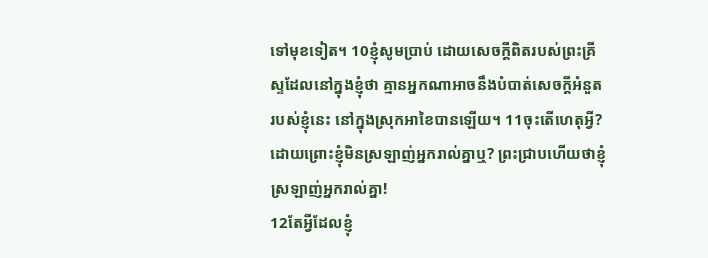ទៅមុខទៀត។ 10ខ្ញុំសូមប្រាប់ ដោយសេចក្តីពិតរបស់ព្រះគ្រីស្ទដែលនៅក្នុងខ្ញុំថា គ្មានអ្នកណាអាចនឹងបំបាត់សេចក្តីអំនួតរបស់ខ្ញុំនេះ នៅក្នុងស្រុកអាខៃបានឡើយ។ 11ចុះតើហេតុអ្វី? ដោយព្រោះខ្ញុំមិនស្រឡាញ់អ្នករាល់គ្នាឬ? ព្រះជ្រាបហើយថាខ្ញុំស្រឡាញ់អ្នករាល់គ្នា!
12តែអ្វីដែលខ្ញុំ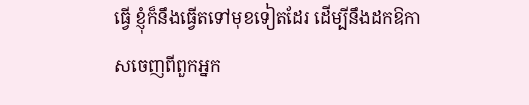ធ្វើ ខ្ញុំក៏នឹងធ្វើតទៅមុខទៀតដែរ ដើម្បីនឹងដកឱកាសចេញពីពួកអ្នក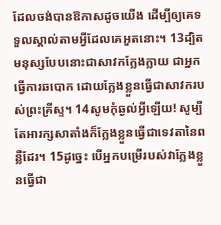ដែលចង់បានឱកាសដូចយើង ដើម្បីឲ្យគេទទួលស្គាល់តាមអ្វីដែលគេអួតនោះ។ 13ដ្បិតមនុស្សបែបនោះជាសាវកក្លែងក្លាយ ជាអ្នកធ្វើការឆបោក ដោយក្លែងខ្លួនធ្វើជាសាវករបស់ព្រះគ្រីស្ទ។ 14សូមកុំឆ្ងល់អ្វីឡើយ! សូម្បីតែអារក្សសាតាំងក៏ក្លែងខ្លួនធ្វើជាទេវតានៃពន្លឺដែរ។ 15ដូច្នេះ បើអ្នកបម្រើរបស់វាក្លែងខ្លួនធ្វើជា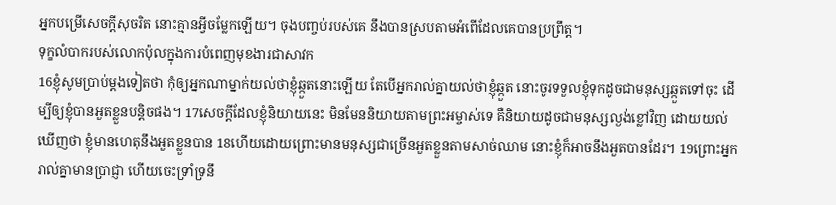អ្នកបម្រើសេចក្តីសុចរិត នោះគ្មានអ្វីចម្លែកឡើយ។ ចុងបញ្ចប់របស់គេ នឹងបានស្របតាមអំពើដែលគេបានប្រព្រឹត្ត។
ទុក្ខលំបាករបស់លោកប៉ុលក្នុងការបំពេញមុខងារជាសាវក
16ខ្ញុំសូមប្រាប់ម្តងទៀតថា កុំឲ្យអ្នកណាម្នាក់យល់ថាខ្ញុំឆ្កួតនោះឡើយ តែបើអ្នករាល់គ្នាយល់ថាខ្ញុំឆ្កួត នោះចូរទទួលខ្ញុំទុកដូចជាមនុស្សឆ្កួតទៅចុះ ដើម្បីឲ្យខ្ញុំបានអួតខ្លួនបន្តិចផង។ 17សេចក្តីដែលខ្ញុំនិយាយនេះ មិនមែននិយាយតាមព្រះអម្ចាស់ទេ គឺនិយាយដូចជាមនុស្សល្ងង់ខ្លៅវិញ ដោយយល់ឃើញថា ខ្ញុំមានហេតុនឹងអួតខ្លួនបាន 18ហើយដោយព្រោះមានមនុស្សជាច្រើនអួតខ្លួនតាមសាច់ឈាម នោះខ្ញុំក៏អាចនឹងអួតបានដែរ។ 19ព្រោះអ្នករាល់គ្នាមានប្រាជ្ញា ហើយចេះទ្រាំទ្រនឹ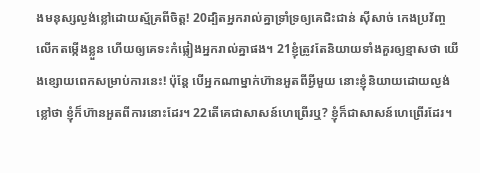ងមនុស្សល្ងង់ខ្លៅដោយស្ម័គ្រពីចិត្ត! 20ដ្បិតអ្នករាល់គ្នាទ្រាំទ្រឲ្យគេជិះជាន់ ស៊ីសាច់ កេងប្រវ័ញ្ច លើកតម្កើងខ្លួន ហើយឲ្យគេទះកំផ្លៀងអ្នករាល់គ្នាផង។ 21ខ្ញុំត្រូវតែនិយាយទាំងគួរឲ្យខ្មាសថា យើងខ្សោយពេកសម្រាប់ការនេះ! ប៉ុន្តែ បើអ្នកណាម្នាក់ហ៊ានអួតពីអ្វីមួយ នោះខ្ញុំនិយាយដោយល្ងង់ខ្លៅថា ខ្ញុំក៏ហ៊ានអួតពីការនោះដែរ។ 22តើគេជាសាសន៍ហេព្រើរឬ? ខ្ញុំក៏ជាសាសន៍ហេព្រើរដែរ។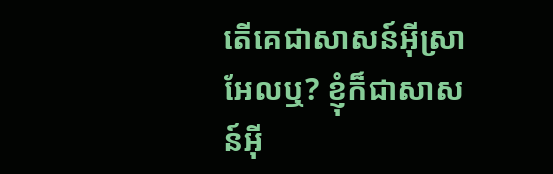តើគេជាសាសន៍អ៊ីស្រាអែលឬ? ខ្ញុំក៏ជាសាសន៍អ៊ី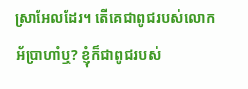ស្រាអែលដែរ។ តើគេជាពូជរបស់លោកអ័ប្រាហាំឬ? ខ្ញុំក៏ជាពូជរបស់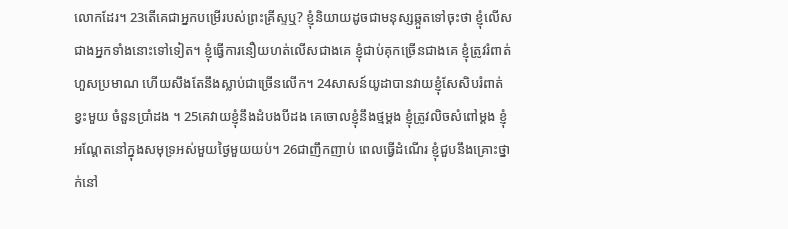លោកដែរ។ 23តើគេជាអ្នកបម្រើរបស់ព្រះគ្រីស្ទឬ? ខ្ញុំនិយាយដូចជាមនុស្សឆ្កួតទៅចុះថា ខ្ញុំលើសជាងអ្នកទាំងនោះទៅទៀត។ ខ្ញុំធ្វើការនឿយហត់លើសជាងគេ ខ្ញុំជាប់គុកច្រើនជាងគេ ខ្ញុំត្រូវរំពាត់ហួសប្រមាណ ហើយសឹងតែនឹងស្លាប់ជាច្រើនលើក។ 24សាសន៍យូដាបានវាយខ្ញុំសែសិបរំពាត់ខ្វះមួយ ចំនួនប្រាំដង ។ 25គេវាយខ្ញុំនឹងដំបងបីដង គេចោលខ្ញុំនឹងថ្មម្ដង ខ្ញុំត្រូវលិចសំពៅម្តង ខ្ញុំអណ្ដែតនៅក្នុងសមុទ្រអស់មួយថ្ងៃមួយយប់។ 26ជាញឹកញាប់ ពេលធ្វើដំណើរ ខ្ញុំជួបនឹងគ្រោះថ្នាក់នៅ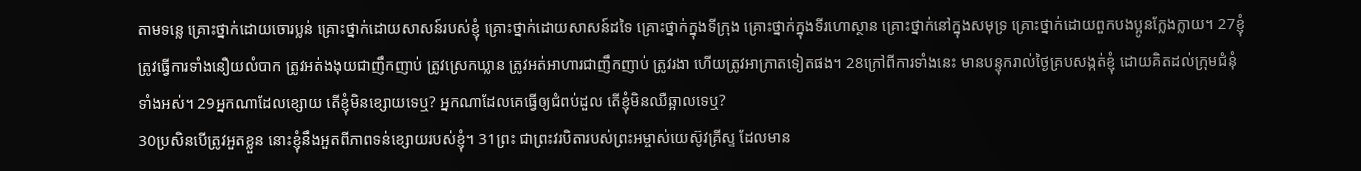តាមទន្លេ គ្រោះថ្នាក់ដោយចោរប្លន់ គ្រោះថ្នាក់ដោយសាសន៍របស់ខ្ញុំ គ្រោះថ្នាក់ដោយសាសន៍ដទៃ គ្រោះថ្នាក់ក្នុងទីក្រុង គ្រោះថ្នាក់ក្នុងទីរហោស្ថាន គ្រោះថ្នាក់នៅក្នុងសមុទ្រ គ្រោះថ្នាក់ដោយពួកបងប្អូនក្លែងក្លាយ។ 27ខ្ញុំត្រូវធ្វើការទាំងនឿយលំបាក ត្រូវអត់ងងុយជាញឹកញាប់ ត្រូវស្រេកឃ្លាន ត្រូវអត់អាហារជាញឹកញាប់ ត្រូវរងា ហើយត្រូវអាក្រាតទៀតផង។ 28ក្រៅពីការទាំងនេះ មានបន្ទុករាល់ថ្ងៃគ្របសង្កត់ខ្ញុំ ដោយគិតដល់ក្រុមជំនុំទាំងអស់។ 29អ្នកណាដែលខ្សោយ តើខ្ញុំមិនខ្សោយទេឬ? អ្នកណាដែលគេធ្វើឲ្យជំពប់ដួល តើខ្ញុំមិនឈឺឆ្អាលទេឬ?
30ប្រសិនបើត្រូវអួតខ្លួន នោះខ្ញុំនឹងអួតពីភាពទន់ខ្សោយរបស់ខ្ញុំ។ 31ព្រះ ជាព្រះវរបិតារបស់ព្រះអម្ចាស់យេស៊ូវគ្រីស្ទ ដែលមាន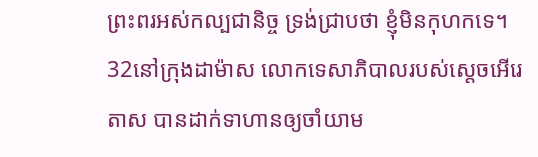ព្រះពរអស់កល្បជានិច្ច ទ្រង់ជ្រាបថា ខ្ញុំមិនកុហកទេ។ 32នៅក្រុងដាម៉ាស លោកទេសាភិបាលរបស់ស្តេចអើរេតាស បានដាក់ទាហានឲ្យចាំយាម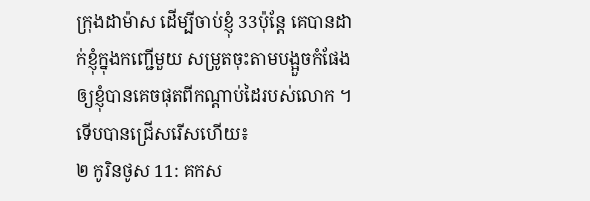ក្រុងដាម៉ាស ដើម្បីចាប់ខ្ញុំ 33ប៉ុន្តែ គេបានដាក់ខ្ញុំក្នុងកញ្ជើមួយ សម្រូតចុះតាមបង្អួចកំផែង ឲ្យខ្ញុំបានគេចផុតពីកណ្តាប់ដៃរបស់លោក ។
ទើបបានជ្រើសរើសហើយ៖
២ កូរិនថូស 11: គកស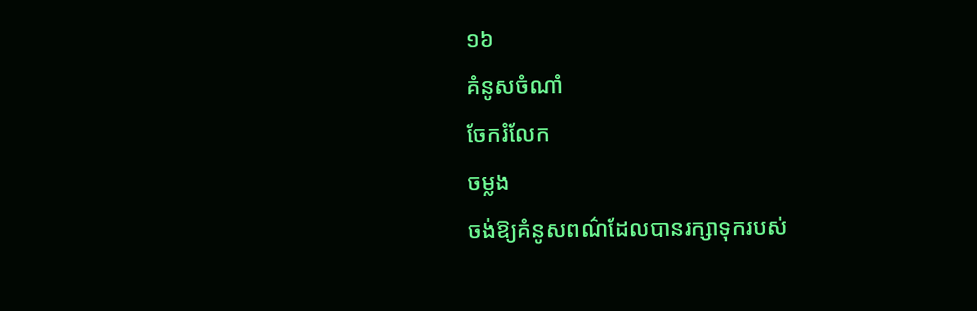១៦
គំនូសចំណាំ
ចែករំលែក
ចម្លង
ចង់ឱ្យគំនូសពណ៌ដែលបានរក្សាទុករបស់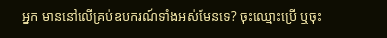អ្នក មាននៅលើគ្រប់ឧបករណ៍ទាំងអស់មែនទេ? ចុះឈ្មោះប្រើ ឬចុះ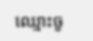ឈ្មោះចូ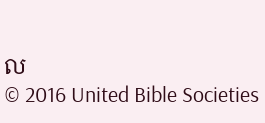ល
© 2016 United Bible Societies